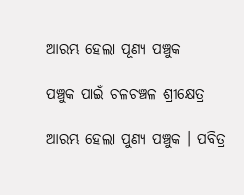ଆରମ୍ଭ ହେଲା ପୂଣ୍ୟ ପଞ୍ଚୁକ

ପଞ୍ଚୁକ ପାଇଁ ଚଳଚଞ୍ଚଳ ଶ୍ରୀକ୍ଷେତ୍ର

ଆରମ୍ଭ ହେଲା ପୁଣ୍ୟ ପଞ୍ଚୁକ । ପବିତ୍ର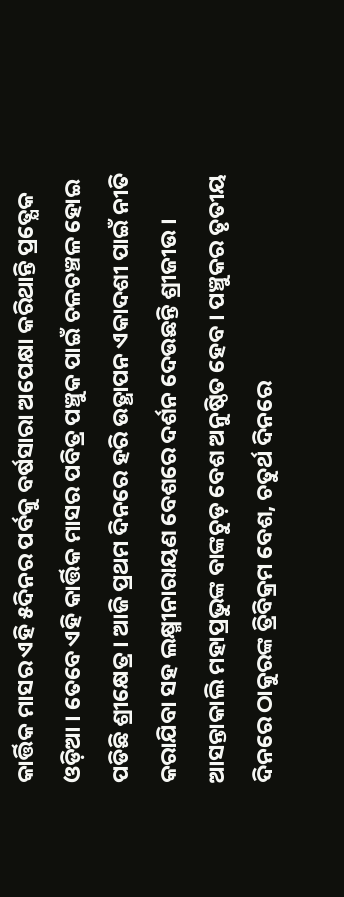କାର୍ତ୍ତିକ ମାସର ଏହି ୫ଦିନର ପର୍ବକୁ ବର୍ଷସାରା ଅପେକ୍ଷା କରିଥାନ୍ତି ପ୍ରତ୍ଯେକ ଓଡ଼ିଆ । ତେବେ ଏହି କାର୍ତ୍ତିକ ମାସର ପବିତ୍ର ପଞ୍ଚୁକ ପାଇଁ ଚଳଚଞ୍ଚଳ ହୋଇ ପଡିଛି ଶ୍ରୀକ୍ଷେତ୍ର । ଆଜି ପ୍ରଥମ ଦିନରେ ହରି ଉତ୍ଥାପନ ଏକାଦଶୀ ପାଇଁ ନୀତି କରାଯିବା ସହ ଲକ୍ଷ୍ମୀନାରାୟଣ ବେଶରେ ଦର୍ଶନ ଦେଉଛନ୍ତି ଶ୍ରୀଜୀଉ । ଆସନ୍ତାକାଲି ମହାପ୍ରଭୁଙ୍କ ବାଙ୍କଚୁଡ଼ ବେଶ ଅନୁଷ୍ଠିତ ହେବ । ପଞ୍ଚୁକର ତୃତୀୟ ଦିନରେ ଠାକୁରଙ୍କ ତ୍ରିବିକ୍ରମ ବେଶ, ଚତୁର୍ଥ ଦିନରେ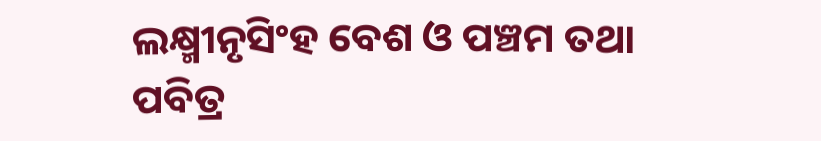ଲକ୍ଷ୍ମୀନୃସିଂହ ବେଶ ଓ ପଞ୍ଚମ ତଥା ପବିତ୍ର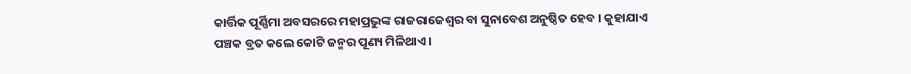କାର୍ତ୍ତିକ ପୂର୍ଣ୍ଣିମା ଅବସରରେ ମହାପ୍ରଭୁଙ୍କ ରାଜରାଜେଶ୍ବର ବା ସୁନାବେଶ ଅନୁଷ୍ଠିତ ହେବ । କୁହାଯାଏ ପଞ୍ଚକ ବ୍ରତ କଲେ କୋଟି ଜନ୍ମର ପୂଣ୍ୟ ମିଳିଥାଏ ।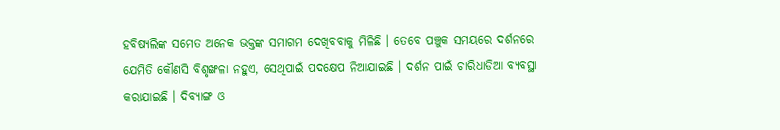ହବିଷ୍ୟଲିଙ୍କ ସମେତ ଅନେକ ଭକ୍ତଙ୍କ ସମାଗମ ଦେଖିବବାକୁ ମିଳିଛି । ତେବେ ପଞ୍ଚୁକ ସମୟରେ ଦର୍ଶନରେ ଯେମିତି କୌଣସି ବିଶୃଙ୍ଖଳା ନହୁଏ, ସେଥିପାଇଁ ପଦକ୍ଷେପ ନିଆଯାଇଛି । ଦର୍ଶନ ପାଇଁ ଚାରିଧାଡିଆ ବ୍ୟବସ୍ଥା କରାଯାଇଛି । ଦିବ୍ୟାଙ୍ଗ ଓ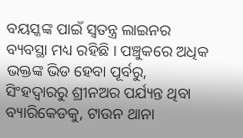ବୟସ୍କଙ୍କ ପାଇଁ ସ୍ୱତନ୍ତ୍ର ଲାଇନର ବ୍ୟବସ୍ଥା ମଧ୍ୟ ରହିଛି । ପଞ୍ଚୁକରେ ଅଧିକ ଭକ୍ତଙ୍କ ଭିଡ ହେବା ପୂର୍ବରୁ, ସିଂହଦ୍ୱାରରୁ ଶ୍ରୀନଅର ପର୍ଯ୍ୟନ୍ତ ଥିବା ବ୍ୟାରିକେଡକୁ, ଟାଉନ ଥାନା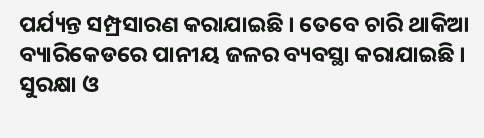ପର୍ଯ୍ୟନ୍ତ ସମ୍ପ୍ରସାରଣ କରାଯାଇଛି । ତେବେ ଚାରି ଥାକିଆ ବ୍ୟାରିକେଡରେ ପାନୀୟ ଜଳର ବ୍ୟବସ୍ଥା କରାଯାଇଛି । ସୁରକ୍ଷା ଓ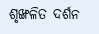ଶୃଙ୍ଖଳିତ ଦର୍ଶନ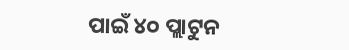ପାଇଁ ୪୦ ପ୍ଲାଟୁନ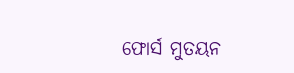ଫୋର୍ସ ମୁତୟନ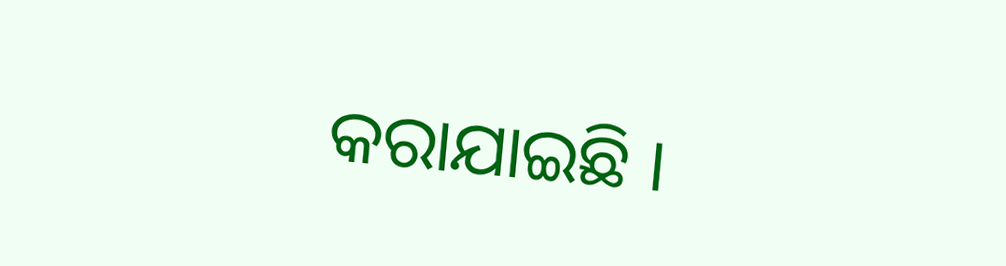କରାଯାଇଛି ।